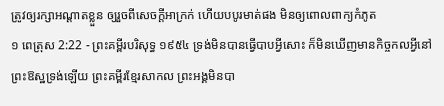ត្រូវឲ្យរក្សាអណ្តាតខ្លួន ឲ្យរួចពីសេចក្ដីអាក្រក់ ហើយបបូរមាត់ផង មិនឲ្យពោលពាក្យកំភូត
១ ពេត្រុស 2:22 - ព្រះគម្ពីរបរិសុទ្ធ ១៩៥៤ ទ្រង់មិនបានធ្វើបាបអ្វីសោះ ក៏មិនឃើញមានកិច្ចកលអ្វីនៅព្រះឱស្ឋទ្រង់ឡើយ ព្រះគម្ពីរខ្មែរសាកល ព្រះអង្គមិនបា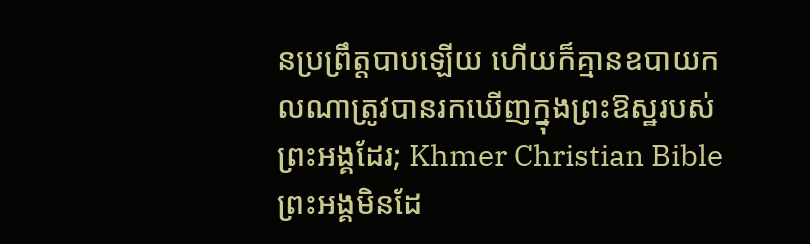នប្រព្រឹត្តបាបឡើយ ហើយក៏គ្មានឧបាយកលណាត្រូវបានរកឃើញក្នុងព្រះឱស្ឋរបស់ព្រះអង្គដែរ; Khmer Christian Bible ព្រះអង្គមិនដែ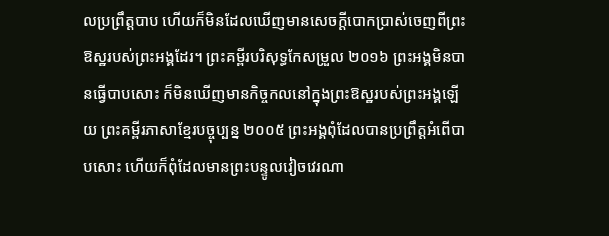លប្រព្រឹត្ដបាប ហើយក៏មិនដែលឃើញមានសេចក្ដីបោកប្រាស់ចេញពីព្រះឱស្ឋរបស់ព្រះអង្គដែរ។ ព្រះគម្ពីរបរិសុទ្ធកែសម្រួល ២០១៦ ព្រះអង្គមិនបានធ្វើបាបសោះ ក៏មិនឃើញមានកិច្ចកលនៅក្នុងព្រះឱស្ឋរបស់ព្រះអង្គឡើយ ព្រះគម្ពីរភាសាខ្មែរបច្ចុប្បន្ន ២០០៥ ព្រះអង្គពុំដែលបានប្រព្រឹត្តអំពើបាបសោះ ហើយក៏ពុំដែលមានព្រះបន្ទូលវៀចវេរណា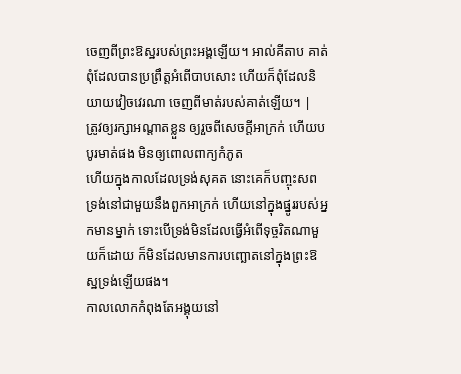ចេញពីព្រះឱស្ឋរបស់ព្រះអង្គឡើយ។ អាល់គីតាប គាត់ពុំដែលបានប្រព្រឹត្ដអំពើបាបសោះ ហើយក៏ពុំដែលនិយាយវៀចវេរណា ចេញពីមាត់របស់គាត់ឡើយ។ |
ត្រូវឲ្យរក្សាអណ្តាតខ្លួន ឲ្យរួចពីសេចក្ដីអាក្រក់ ហើយបបូរមាត់ផង មិនឲ្យពោលពាក្យកំភូត
ហើយក្នុងកាលដែលទ្រង់សុគត នោះគេក៏បញ្ចុះសពទ្រង់នៅជាមួយនឹងពួកអាក្រក់ ហើយនៅក្នុងផ្នូររបស់អ្នកមានម្នាក់ ទោះបើទ្រង់មិនដែលធ្វើអំពើទុច្ចរិតណាមួយក៏ដោយ ក៏មិនដែលមានការបញ្ឆោតនៅក្នុងព្រះឱស្ឋទ្រង់ឡើយផង។
កាលលោកកំពុងតែអង្គុយនៅ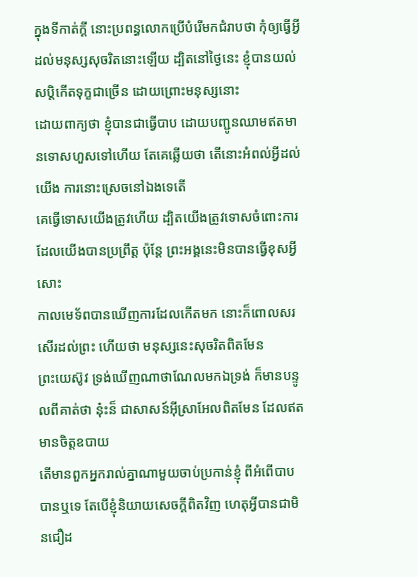ក្នុងទីកាត់ក្តី នោះប្រពន្ធលោកប្រើបំរើមកជំរាបថា កុំឲ្យធ្វើអ្វីដល់មនុស្សសុចរិតនោះឡើយ ដ្បិតនៅថ្ងៃនេះ ខ្ញុំបានយល់សប្តិកើតទុក្ខជាច្រើន ដោយព្រោះមនុស្សនោះ
ដោយពាក្យថា ខ្ញុំបានជាធ្វើបាប ដោយបញ្ជូនឈាមឥតមានទោសហួសទៅហើយ តែគេឆ្លើយថា តើនោះអំពល់អ្វីដល់យើង ការនោះស្រេចនៅឯងទេតើ
គេធ្វើទោសយើងត្រូវហើយ ដ្បិតយើងត្រូវទោសចំពោះការដែលយើងបានប្រព្រឹត្ត ប៉ុន្តែ ព្រះអង្គនេះមិនបានធ្វើខុសអ្វីសោះ
កាលមេទ័ពបានឃើញការដែលកើតមក នោះក៏ពោលសរសើរដល់ព្រះ ហើយថា មនុស្សនេះសុចរិតពិតមែន
ព្រះយេស៊ូវ ទ្រង់ឃើញណាថាណែលមកឯទ្រង់ ក៏មានបន្ទូលពីគាត់ថា នុ៎ះន៏ ជាសាសន៍អ៊ីស្រាអែលពិតមែន ដែលឥតមានចិត្តឧបាយ
តើមានពួកអ្នករាល់គ្នាណាមួយចាប់ប្រកាន់ខ្ញុំ ពីអំពើបាបបានឬទេ តែបើខ្ញុំនិយាយសេចក្ដីពិតវិញ ហេតុអ្វីបានជាមិនជឿដ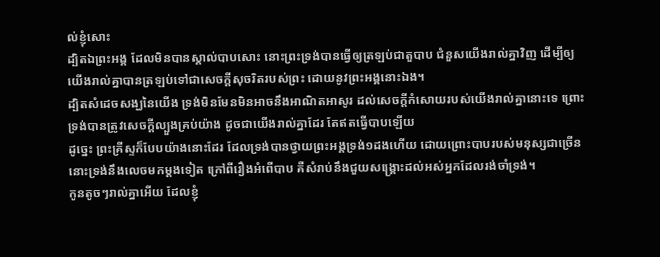ល់ខ្ញុំសោះ
ដ្បិតឯព្រះអង្គ ដែលមិនបានស្គាល់បាបសោះ នោះព្រះទ្រង់បានធ្វើឲ្យត្រឡប់ជាតួបាប ជំនួសយើងរាល់គ្នាវិញ ដើម្បីឲ្យយើងរាល់គ្នាបានត្រឡប់ទៅជាសេចក្ដីសុចរិតរបស់ព្រះ ដោយនូវព្រះអង្គនោះឯង។
ដ្បិតសំដេចសង្ឃនៃយើង ទ្រង់មិនមែនមិនអាចនឹងអាណិតអាសូរ ដល់សេចក្ដីកំសោយរបស់យើងរាល់គ្នានោះទេ ព្រោះទ្រង់បានត្រូវសេចក្ដីល្បួងគ្រប់យ៉ាង ដូចជាយើងរាល់គ្នាដែរ តែឥតធ្វើបាបឡើយ
ដូច្នេះ ព្រះគ្រីស្ទក៏បែបយ៉ាងនោះដែរ ដែលទ្រង់បានថ្វាយព្រះអង្គទ្រង់១ដងហើយ ដោយព្រោះបាបរបស់មនុស្សជាច្រើន នោះទ្រង់នឹងលេចមកម្តងទៀត ក្រៅពីរឿងអំពើបាប គឺសំរាប់នឹងជួយសង្គ្រោះដល់អស់អ្នកដែលរង់ចាំទ្រង់។
កូនតូចៗរាល់គ្នាអើយ ដែលខ្ញុំ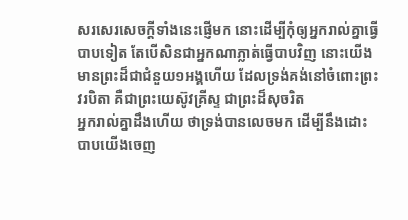សរសេរសេចក្ដីទាំងនេះផ្ញើមក នោះដើម្បីកុំឲ្យអ្នករាល់គ្នាធ្វើបាបទៀត តែបើសិនជាអ្នកណាភ្លាត់ធ្វើបាបវិញ នោះយើងមានព្រះដ៏ជាជំនួយ១អង្គហើយ ដែលទ្រង់គង់នៅចំពោះព្រះវរបិតា គឺជាព្រះយេស៊ូវគ្រីស្ទ ជាព្រះដ៏សុចរិត
អ្នករាល់គ្នាដឹងហើយ ថាទ្រង់បានលេចមក ដើម្បីនឹងដោះបាបយើងចេញ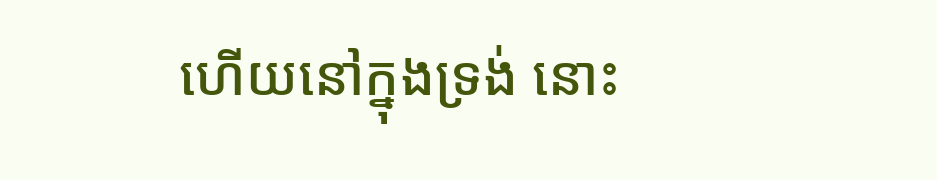ហើយនៅក្នុងទ្រង់ នោះ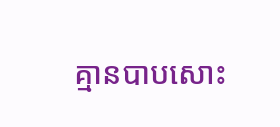គ្មានបាបសោះ